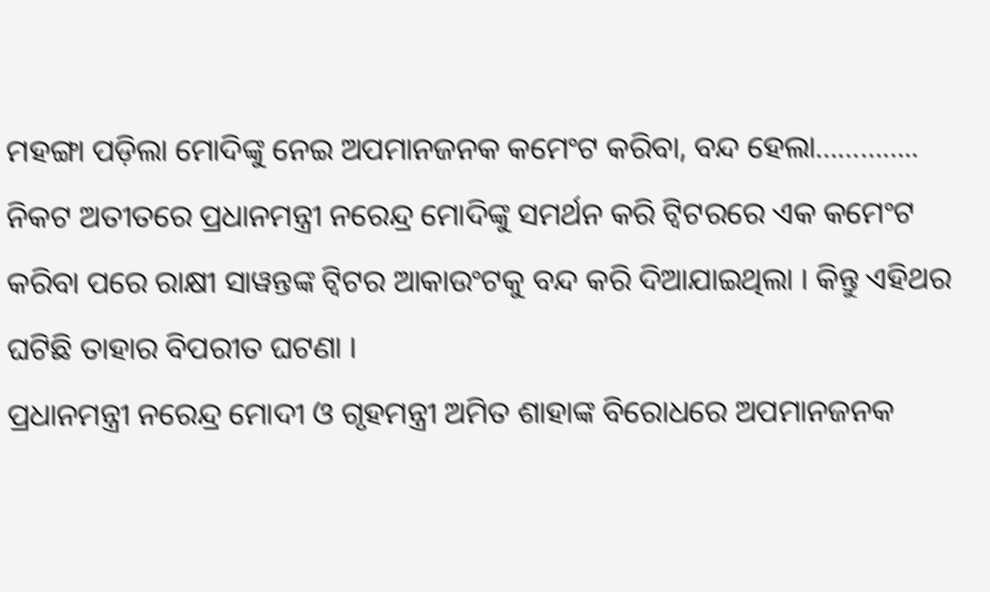ମହଙ୍ଗା ପଡ଼ିଲା ମୋଦିଙ୍କୁ ନେଇ ଅପମାନଜନକ କମେଂଟ କରିବା, ବନ୍ଦ ହେଲା…………..
ନିକଟ ଅତୀତରେ ପ୍ରଧାନମନ୍ତ୍ରୀ ନରେନ୍ଦ୍ର ମୋଦିଙ୍କୁ ସମର୍ଥନ କରି ଟ୍ୱିଟରରେ ଏକ କମେଂଟ କରିବା ପରେ ରାକ୍ଷୀ ସାୱନ୍ତଙ୍କ ଟ୍ୱିଟର ଆକାଉଂଟକୁ ବନ୍ଦ କରି ଦିଆଯାଇଥିଲା । କିନ୍ତୁ ଏହିଥର ଘଟିଛି ତାହାର ବିପରୀତ ଘଟଣା ।
ପ୍ରଧାନମନ୍ତ୍ରୀ ନରେନ୍ଦ୍ର ମୋଦୀ ଓ ଗୃହମନ୍ତ୍ରୀ ଅମିତ ଶାହାଙ୍କ ବିରୋଧରେ ଅପମାନଜନକ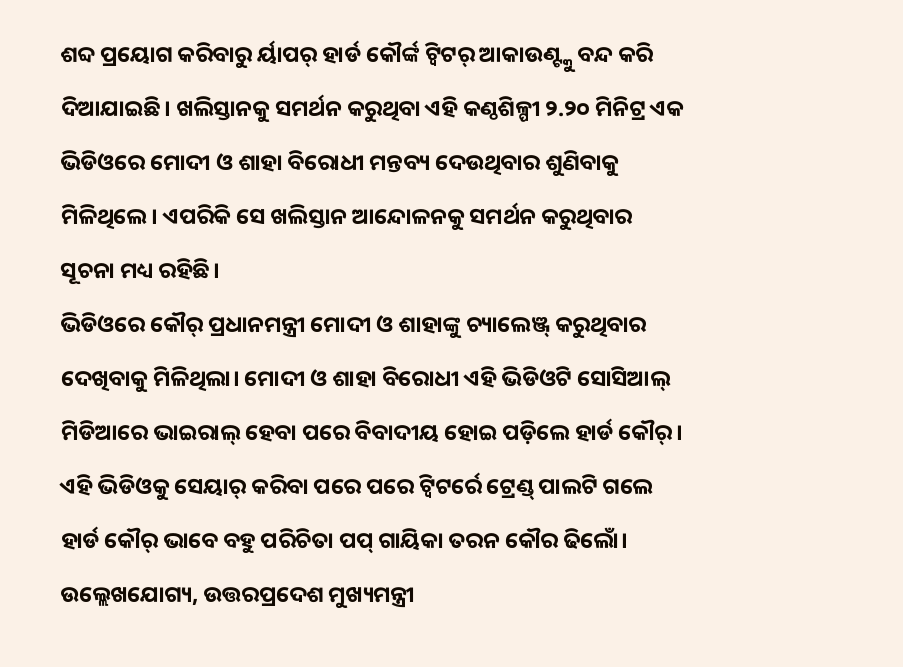ଶବ୍ଦ ପ୍ରୟୋଗ କରିବାରୁ ର୍ୟାପର୍ ହାର୍ଡ କୌର୍ଙ୍କ ଟ୍ଵିଟର୍ ଆକାଉଣ୍ଟ୍କୁ ବନ୍ଦ କରି ଦିଆଯାଇଛି। ଖଲିସ୍ତାନକୁ ସମର୍ଥନ କରୁଥିବା ଏହି କଣ୍ଠଶିଳ୍ପୀ ୨.୨୦ ମିନିଟ୍ର ଏକ ଭିଡିଓରେ ମୋଦୀ ଓ ଶାହା ବିରୋଧୀ ମନ୍ତବ୍ୟ ଦେଉଥିବାର ଶୁଣିବାକୁ ମିଳିଥିଲେ। ଏପରିକି ସେ ଖଲିସ୍ତାନ ଆନ୍ଦୋଳନକୁ ସମର୍ଥନ କରୁଥିବାର ସୂଚନା ମଧ୍ୟ ରହିଛି।
ଭିଡିଓରେ କୌର୍ ପ୍ରଧାନମନ୍ତ୍ରୀ ମୋଦୀ ଓ ଶାହାଙ୍କୁ ଚ୍ୟାଲେଞ୍ଜ୍ କରୁଥିବାର ଦେଖିବାକୁ ମିଳିଥିଲା। ମୋଦୀ ଓ ଶାହା ବିରୋଧୀ ଏହି ଭିଡିଓଟି ସୋସିଆଲ୍ ମିଡିଆରେ ଭାଇରାଲ୍ ହେବା ପରେ ବିବାଦୀୟ ହୋଇ ପଡ଼ିଲେ ହାର୍ଡ କୌର୍। ଏହି ଭିଡିଓକୁ ସେୟାର୍ କରିବା ପରେ ପରେ ଟ୍ଵିଟର୍ରେ ଟ୍ରେଣ୍ଡ୍ ପାଲଟି ଗଲେ ହାର୍ଡ କୌର୍ ଭାବେ ବହୁ ପରିଚିତା ପପ୍ ଗାୟିକା ତରନ କୌର ଢିଲୋଁ।
ଉଲ୍ଲେଖଯୋଗ୍ୟ, ଉତ୍ତରପ୍ରଦେଶ ମୁଖ୍ୟମନ୍ତ୍ରୀ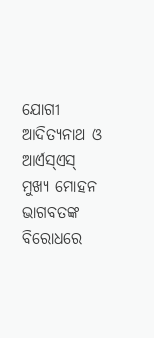ଯୋଗୀ ଆଦିତ୍ୟନାଥ ଓ ଆର୍ଏସ୍ଏସ୍ ମୁଖ୍ୟ ମୋହନ ଭାଗବତଙ୍କ ବିରୋଧରେ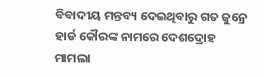ବିବାଦୀୟ ମନ୍ତବ୍ୟ ଦେଇଥିବାରୁ ଗତ ଜୁନ୍ରେ ହାର୍ଡ କୌରଙ୍କ ନାମରେ ଦେଶଦ୍ରୋହ ମାମଲା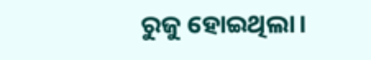ରୁଜୁ ହୋଇଥିଲା।